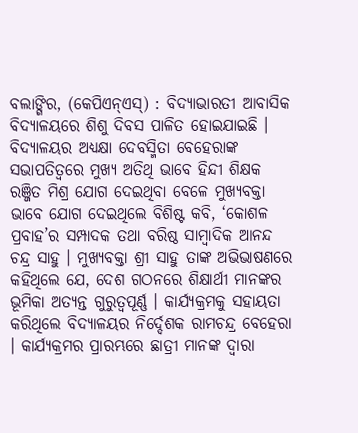ବଲାଙ୍ଗିର, (କେପିଏନ୍ଏସ୍) : ବିଦ୍ୟାଭାରତୀ ଆବାସିକ ବିଦ୍ୟାଳୟରେ ଶିଶୁ ଦିବସ ପାଳିତ ହୋଇଯାଇଛି । ବିଦ୍ୟାଳୟର ଅଧ୍ୟକ୍ଷା ଦେବସ୍ମିତା ବେହେରାଙ୍କ ସଭାପତିତ୍ୱରେ ମୁଖ୍ୟ ଅତିଥି ଭାବେ ହିନ୍ଦୀ ଶିକ୍ଷକ ରଞ୍ଜିତ ମିଶ୍ର ଯୋଗ ଦେଇଥିବା ବେଳେ ମୁଖ୍ୟବକ୍ତା ଭାବେ ଯୋଗ ଦେଇଥିଲେ ବିଶିଷ୍ଟ କବି, ‘କୋଶଳ ପ୍ରବାହ’ର ସମ୍ପାଦକ ତଥା ବରିଷ୍ଠ ସାମ୍ବାଦିକ ଆନନ୍ଦ ଚନ୍ଦ୍ର ସାହୁ । ମୁଖ୍ୟବକ୍ତା ଶ୍ରୀ ସାହୁ ତାଙ୍କ ଅଭିଭାଷଣରେ କହିଥିଲେ ଯେ, ଦେଶ ଗଠନରେ ଶିକ୍ଷାର୍ଥୀ ମାନଙ୍କର ଭୂମିକା ଅତ୍ୟନ୍ତ ଗୁରୁତ୍ୱପୂର୍ଣ୍ଣ । କାର୍ଯ୍ୟକ୍ରମକୁ ସହାୟତା କରିଥିଲେ ବିଦ୍ୟାଳୟର ନିର୍ଦ୍ଦେଶକ ରାମଚନ୍ଦ୍ର ବେହେରା । କାର୍ଯ୍ୟକ୍ରମର ପ୍ରାରମ୍ଭରେ ଛାତ୍ରୀ ମାନଙ୍କ ଦ୍ୱାରା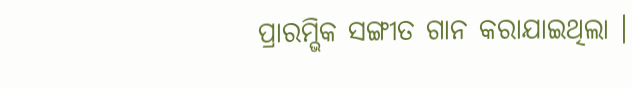ପ୍ରାରମ୍ଭିକ ସଙ୍ଗୀତ ଗାନ କରାଯାଇଥିଲା ।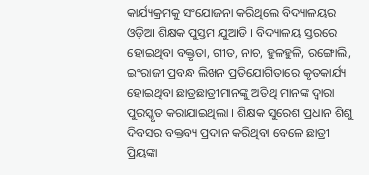କାର୍ଯ୍ୟକ୍ରମକୁ ସଂଯୋଜନା କରିଥିଲେ ବିଦ୍ୟାଳୟର ଓଡ଼ିଆ ଶିକ୍ଷକ ପୁସ୍ତମ ଯୁଆଡି । ବିଦ୍ୟାଳୟ ସ୍ତରରେ ହୋଇଥିବା ବକ୍ତୃତା, ଗୀତ, ନାଚ, ହୁଳହୁଳି, ରଙ୍ଗୋଲି, ଇଂରାଜୀ ପ୍ରବନ୍ଧ ଲିଖନ ପ୍ରତିଯୋଗିତାରେ କୃତକାର୍ଯ୍ୟ ହୋଇଥିବା ଛାତ୍ରଛାତ୍ରୀମାନଙ୍କୁ ଅତିଥି ମାନଙ୍କ ଦ୍ୱାରା ପୁରସ୍କୃତ କରାଯାଇଥିଲା । ଶିକ୍ଷକ ସୁରେଶ ପ୍ରଧାନ ଶିଶୁ ଦିବସର ବକ୍ତବ୍ୟ ପ୍ରଦାନ କରିଥିବା ବେଳେ ଛାତ୍ରୀ ପ୍ରିୟଙ୍କା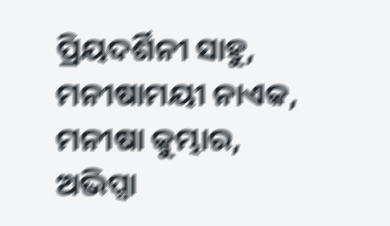ପ୍ରିୟଦର୍ଶିନୀ ସାହୁ, ମନୀଷାମୟୀ ନାଏକ, ମନୀଷା କୁମ୍ଭାର, ଅଭିପ୍ସା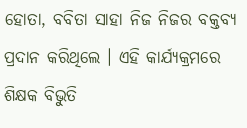ହୋତା, ବବିତା ସାହା ନିଜ ନିଜର ବକ୍ତବ୍ୟ ପ୍ରଦାନ କରିଥିଲେ । ଏହି କାର୍ଯ୍ୟକ୍ରମରେ ଶିକ୍ଷକ ବିଭୁତି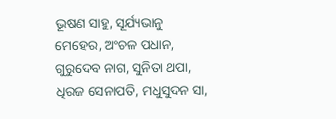ଭୂଷଣ ସାହୁ, ସୂର୍ଯ୍ୟଭାନୁ ମେହେର, ଅଂଚଳ ପଧାନ, ଗୁରୁଦେବ ନାଗ, ସୁନିତା ଥପା, ଧିରଜ ସେନାପତି, ମଧୁସୁଦନ ସା,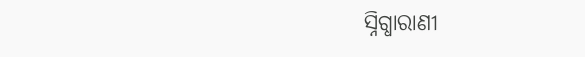ସ୍ନିଗ୍ଧାରାଣୀ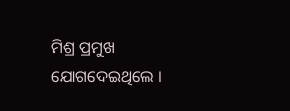ମିଶ୍ର ପ୍ରମୁଖ ଯୋଗଦେଇଥିଲେ ।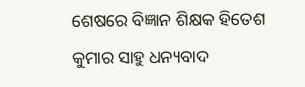ଶେଷରେ ବିଜ୍ଞାନ ଶିକ୍ଷକ ହିତେଶ କୁମାର ସାହୁ ଧନ୍ୟବାଦ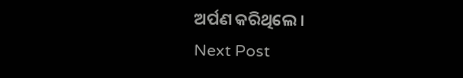ଅର୍ପଣ କରିଥିଲେ ।
Next Post